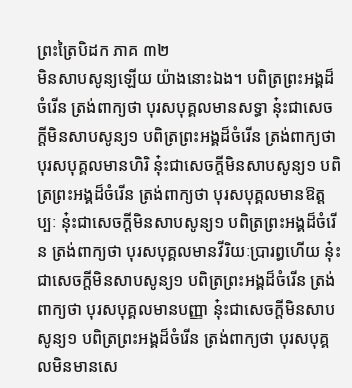ព្រះត្រៃបិដក ភាគ ៣២
មិនសាបសូន្យឡើយ យ៉ាងនោះឯង។ បពិត្រព្រះអង្គដ៏ចំរើន ត្រង់ពាក្យថា បុរសបុគ្គលមានសទ្ធា នុ៎ះជាសេចក្តីមិនសាបសូន្យ១ បពិត្រព្រះអង្គដ៏ចំរើន ត្រង់ពាក្យថា បុរសបុគ្គលមានហិរិ នុ៎ះជាសេចក្តីមិនសាបសូន្យ១ បពិត្រព្រះអង្គដ៏ចំរើន ត្រង់ពាក្យថា បុរសបុគ្គលមានឱត្តប្បៈ នុ៎ះជាសេចក្តីមិនសាបសូន្យ១ បពិត្រព្រះអង្គដ៏ចំរើន ត្រង់ពាក្យថា បុរសបុគ្គលមានវីរិយៈប្រារព្ធហើយ នុ៎ះជាសេចក្តីមិនសាបសូន្យ១ បពិត្រព្រះអង្គដ៏ចំរើន ត្រង់ពាក្យថា បុរសបុគ្គលមានបញ្ញា នុ៎ះជាសេចក្តីមិនសាបសូន្យ១ បពិត្រព្រះអង្គដ៏ចំរើន ត្រង់ពាក្យថា បុរសបុគ្គលមិនមានសេ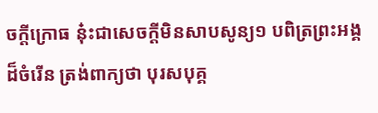ចក្តីក្រោធ នុ៎ះជាសេចក្តីមិនសាបសូន្យ១ បពិត្រព្រះអង្គដ៏ចំរើន ត្រង់ពាក្យថា បុរសបុគ្គ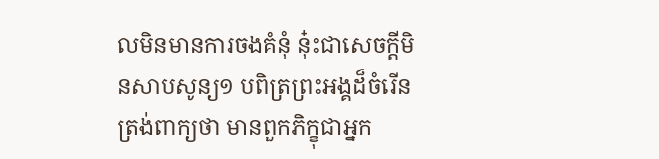លមិនមានការចងគំនុំ នុ៎ះជាសេចក្តីមិនសាបសូន្យ១ បពិត្រព្រះអង្គដ៏ចំរើន ត្រង់ពាក្យថា មានពួកភិក្ខុជាអ្នក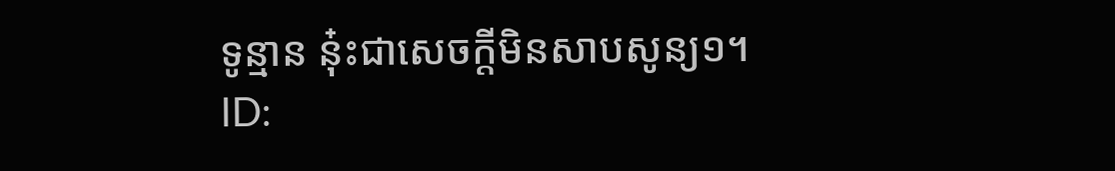ទូន្មាន នុ៎ះជាសេចក្តីមិនសាបសូន្យ១។
ID: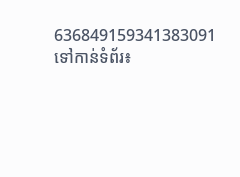636849159341383091
ទៅកាន់ទំព័រ៖